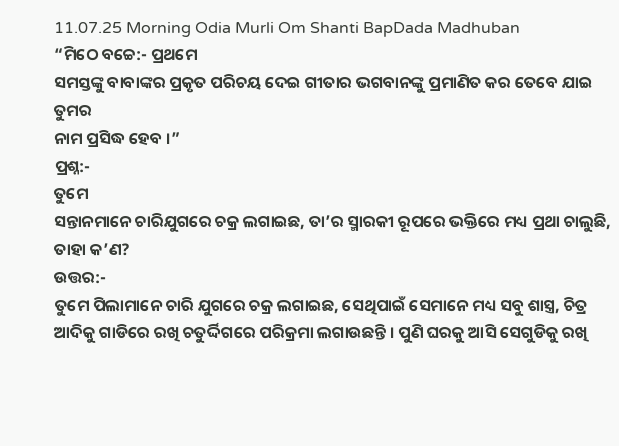11.07.25 Morning Odia Murli Om Shanti BapDada Madhuban
“ମିଠେ ବଚ୍ଚେ:- ପ୍ରଥମେ
ସମସ୍ତଙ୍କୁ ବାବାଙ୍କର ପ୍ରକୃତ ପରିଚୟ ଦେଇ ଗୀତାର ଭଗବାନଙ୍କୁ ପ୍ରମାଣିତ କର ତେବେ ଯାଇ ତୁମର
ନାମ ପ୍ରସିଦ୍ଧ ହେବ ।”
ପ୍ରଶ୍ନ:-
ତୁମେ
ସନ୍ତାନମାନେ ଚାରିଯୁଗରେ ଚକ୍ର ଲଗାଇଛ, ତା’ର ସ୍ମାରକୀ ରୂପରେ ଭକ୍ତିରେ ମଧ୍ୟ ପ୍ରଥା ଚାଲୁଛି,
ତାହା କ’ଣ?
ଉତ୍ତର:-
ତୁମେ ପିଲାମାନେ ଚାରି ଯୁଗରେ ଚକ୍ର ଲଗାଇଛ, ସେଥିପାଇଁ ସେମାନେ ମଧ୍ୟ ସବୁ ଶାସ୍ତ୍ର, ଚିତ୍ର
ଆଦିକୁ ଗାଡିରେ ରଖି ଚତୁର୍ଦ୍ଦିଗରେ ପରିକ୍ରମା ଲଗାଉଛନ୍ତି । ପୁଣି ଘରକୁ ଆସି ସେଗୁଡିକୁ ରଖି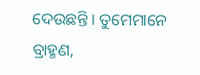ଦେଉଛନ୍ତି । ତୁମେମାନେ ବ୍ରାହ୍ମଣ,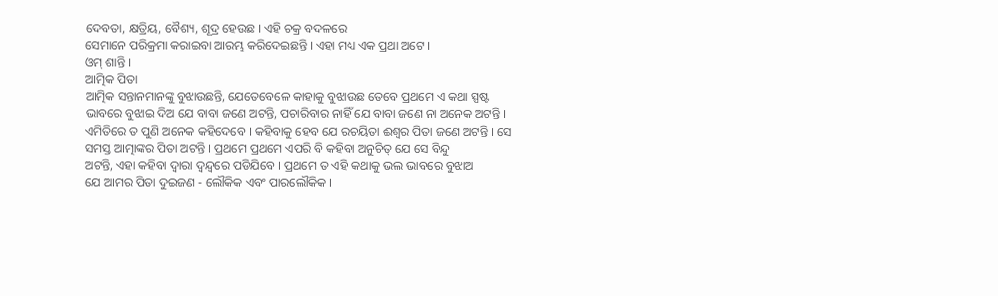ଦେବତା, କ୍ଷତ୍ରିୟ, ବୈଶ୍ୟ, ଶୂଦ୍ର ହେଉଛ । ଏହି ଚକ୍ର ବଦଳରେ
ସେମାନେ ପରିକ୍ରମା କରାଇବା ଆରମ୍ଭ କରିଦେଇଛନ୍ତି । ଏହା ମଧ୍ୟ ଏକ ପ୍ରଥା ଅଟେ ।
ଓମ୍ ଶାନ୍ତି ।
ଆତ୍ମିକ ପିତା
ଆତ୍ମିକ ସନ୍ତାନମାନଙ୍କୁ ବୁଝାଉଛନ୍ତି, ଯେତେବେଳେ କାହାକୁ ବୁଝାଉଛ ତେବେ ପ୍ରଥମେ ଏ କଥା ସ୍ପଷ୍ଟ
ଭାବରେ ବୁଝାଇ ଦିଅ ଯେ ବାବା ଜଣେ ଅଟନ୍ତି, ପଚାରିବାର ନାହିଁ ଯେ ବାବା ଜଣେ ନା ଅନେକ ଅଟନ୍ତି ।
ଏମିତିରେ ତ ପୁଣି ଅନେକ କହିଦେବେ । କହିବାକୁ ହେବ ଯେ ରଚୟିତା ଈଶ୍ୱର ପିତା ଜଣେ ଅଟନ୍ତି । ସେ
ସମସ୍ତ ଆତ୍ମାଙ୍କର ପିତା ଅଟନ୍ତି । ପ୍ରଥମେ ପ୍ରଥମେ ଏପରି ବି କହିବା ଅନୁଚିତ୍ ଯେ ସେ ବିନ୍ଦୁ
ଅଟନ୍ତି, ଏହା କହିବା ଦ୍ୱାରା ଦ୍ୱନ୍ଦ୍ୱରେ ପଡିଯିବେ । ପ୍ରଥମେ ତ ଏହି କଥାକୁ ଭଲ ଭାବରେ ବୁଝାଅ
ଯେ ଆମର ପିତା ଦୁଇଜଣ - ଲୌକିକ ଏବଂ ପାରଲୌକିକ ।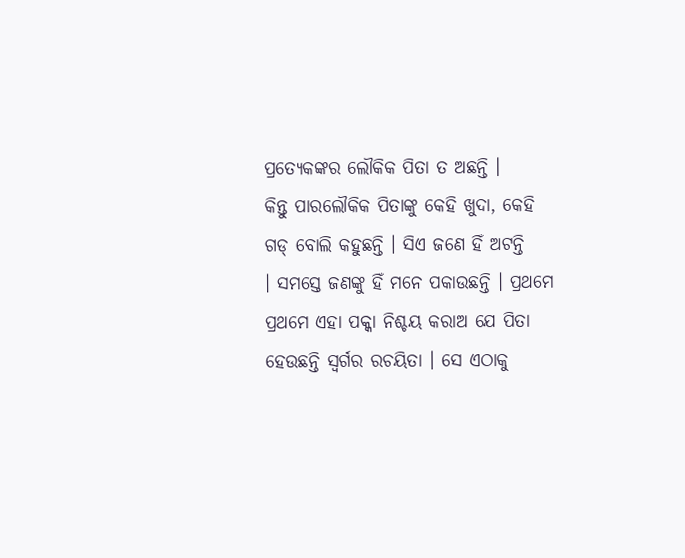ପ୍ରତ୍ୟେକଙ୍କର ଲୌକିକ ପିତା ତ ଅଛନ୍ତି ।
କିନ୍ତୁ ପାରଲୌକିକ ପିତାଙ୍କୁ କେହି ଖୁଦା, କେହି ଗଡ୍ ବୋଲି କହୁଛନ୍ତି । ସିଏ ଜଣେ ହିଁ ଅଟନ୍ତି
। ସମସ୍ତେ ଜଣଙ୍କୁ ହିଁ ମନେ ପକାଉଛନ୍ତି । ପ୍ରଥମେ ପ୍ରଥମେ ଏହା ପକ୍କା ନିଶ୍ଚୟ କରାଅ ଯେ ପିତା
ହେଉଛନ୍ତି ସ୍ୱର୍ଗର ରଚୟିତା । ସେ ଏଠାକୁ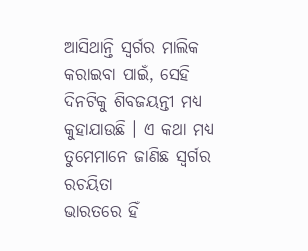ଆସିଥାନ୍ତି ସ୍ୱର୍ଗର ମାଲିକ କରାଇବା ପାଇଁ, ସେହି
ଦିନଟିକୁ ଶିବଜୟନ୍ତୀ ମଧ୍ୟ କୁହାଯାଉଛି । ଏ କଥା ମଧ୍ୟ ତୁମେମାନେ ଜାଣିଛ ସ୍ୱର୍ଗର ରଚୟିତା
ଭାରତରେ ହିଁ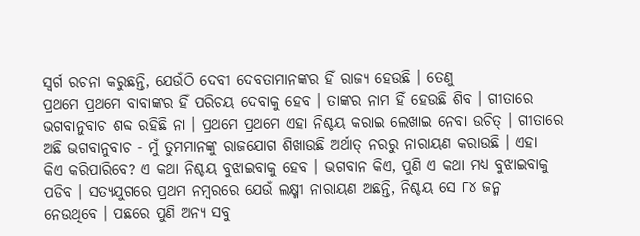ସ୍ୱର୍ଗ ରଚନା କରୁଛନ୍ତି, ଯେଉଁଠି ଦେବୀ ଦେବତାମାନଙ୍କର ହିଁ ରାଜ୍ୟ ହେଉଛି । ତେଣୁ
ପ୍ରଥମେ ପ୍ରଥମେ ବାବାଙ୍କର ହିଁ ପରିଚୟ ଦେବାକୁ ହେବ । ତାଙ୍କର ନାମ ହିଁ ହେଉଛି ଶିବ । ଗୀତାରେ
ଭଗବାନୁବାଚ ଶବ୍ଦ ରହିଛି ନା । ପ୍ରଥମେ ପ୍ରଥମେ ଏହା ନିଶ୍ଚୟ କରାଇ ଲେଖାଇ ନେବା ଉଚିତ୍ । ଗୀତାରେ
ଅଛି ଭଗବାନୁବାଚ - ମୁଁ ତୁମମାନଙ୍କୁ ରାଜଯୋଗ ଶିଖାଉଛି ଅର୍ଥାତ୍ ନରରୁ ନାରାୟଣ କରାଉଛି । ଏହା
କିଏ କରିପାରିବେ? ଏ କଥା ନିଶ୍ଚୟ ବୁଝାଇବାକୁ ହେବ । ଭଗବାନ କିଏ, ପୁଣି ଏ କଥା ମଧ୍ୟ ବୁଝାଇବାକୁ
ପଡିବ । ସତ୍ୟଯୁଗରେ ପ୍ରଥମ ନମ୍ବରରେ ଯେଉଁ ଲକ୍ଷ୍ମୀ ନାରାୟଣ ଅଛନ୍ତି, ନିଶ୍ଚୟ ସେ ୮୪ ଜନ୍ମ
ନେଉଥିବେ । ପଛରେ ପୁଣି ଅନ୍ୟ ସବୁ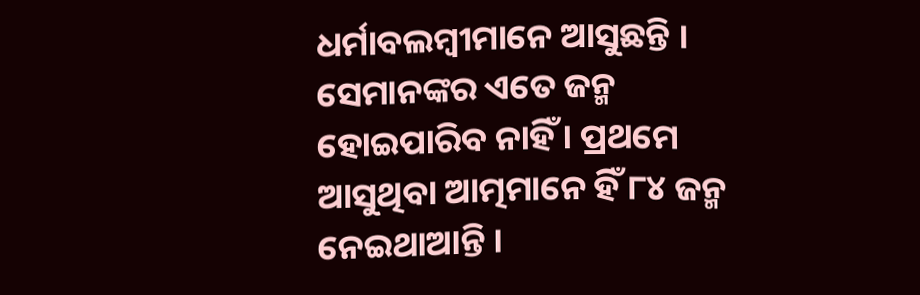ଧର୍ମାବଲମ୍ବୀମାନେ ଆସୁଛନ୍ତି । ସେମାନଙ୍କର ଏତେ ଜନ୍ମ
ହୋଇପାରିବ ନାହିଁ । ପ୍ରଥମେ ଆସୁଥିବା ଆତ୍ମମାନେ ହିଁ ୮୪ ଜନ୍ମ ନେଇଥାଆନ୍ତି ।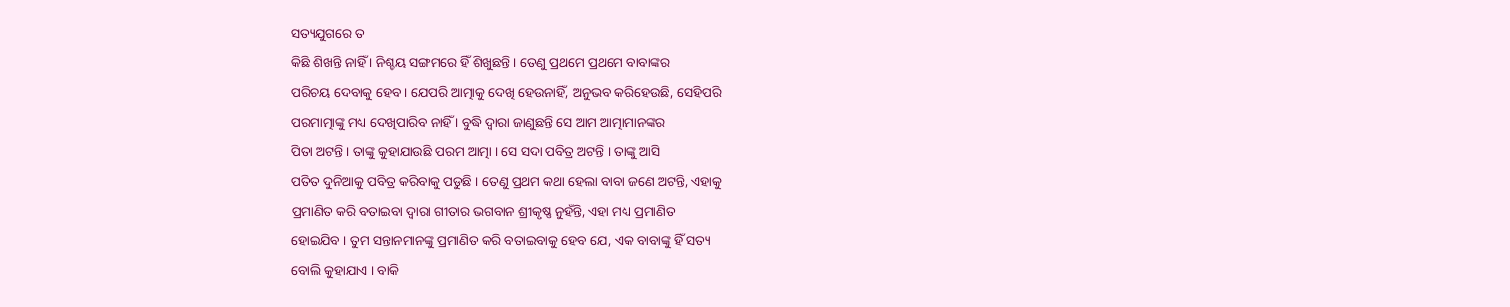ସତ୍ୟଯୁଗରେ ତ
କିଛି ଶିଖନ୍ତି ନାହିଁ । ନିଶ୍ଚୟ ସଙ୍ଗମରେ ହିଁ ଶିଖୁଛନ୍ତି । ତେଣୁ ପ୍ରଥମେ ପ୍ରଥମେ ବାବାଙ୍କର
ପରିଚୟ ଦେବାକୁ ହେବ । ଯେପରି ଆତ୍ମାକୁ ଦେଖି ହେଉନାହିଁ, ଅନୁଭବ କରିହେଉଛି, ସେହିପରି
ପରମାତ୍ମାଙ୍କୁ ମଧ୍ୟ ଦେଖିପାରିବ ନାହିଁ । ବୁଦ୍ଧି ଦ୍ୱାରା ଜାଣୁଛନ୍ତି ସେ ଆମ ଆତ୍ମାମାନଙ୍କର
ପିତା ଅଟନ୍ତି । ତାଙ୍କୁ କୁହାଯାଉଛି ପରମ ଆତ୍ମା । ସେ ସଦା ପବିତ୍ର ଅଟନ୍ତି । ତାଙ୍କୁ ଆସି
ପତିତ ଦୁନିଆକୁ ପବିତ୍ର କରିବାକୁ ପଡୁଛି । ତେଣୁ ପ୍ରଥମ କଥା ହେଲା ବାବା ଜଣେ ଅଟନ୍ତି, ଏହାକୁ
ପ୍ରମାଣିତ କରି ବତାଇବା ଦ୍ୱାରା ଗୀତାର ଭଗବାନ ଶ୍ରୀକୃଷ୍ଣ ନୁହଁନ୍ତି, ଏହା ମଧ୍ୟ ପ୍ରମାଣିତ
ହୋଇଯିବ । ତୁମ ସନ୍ତାନମାନଙ୍କୁ ପ୍ରମାଣିତ କରି ବତାଇବାକୁ ହେବ ଯେ, ଏକ ବାବାଙ୍କୁ ହିଁ ସତ୍ୟ
ବୋଲି କୁହାଯାଏ । ବାକି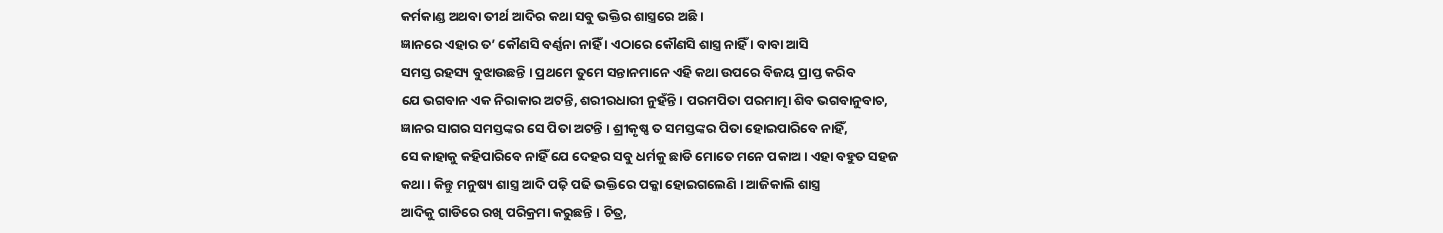କର୍ମକାଣ୍ଡ ଅଥବା ତୀର୍ଥ ଆଦିର କଥା ସବୁ ଭକ୍ତିର ଶାସ୍ତ୍ରରେ ଅଛି ।
ଜ୍ଞାନରେ ଏହାର ତ’ କୌଣସି ବର୍ଣ୍ଣନା ନାହିଁ । ଏଠାରେ କୌଣସି ଶାସ୍ତ୍ର ନାହିଁ । ବାବା ଆସି
ସମସ୍ତ ରହସ୍ୟ ବୁଝାଉଛନ୍ତି । ପ୍ରଥମେ ତୁମେ ସନ୍ତାନମାନେ ଏହି କଥା ଉପରେ ବିଜୟ ପ୍ରାପ୍ତ କରିବ
ଯେ ଭଗବାନ ଏକ ନିରାକାର ଅଟନ୍ତି, ଶରୀରଧାରୀ ନୁହଁନ୍ତି । ପରମପିତା ପରମାତ୍ମା ଶିବ ଭଗବାନୁବାଚ,
ଜ୍ଞାନର ସାଗର ସମସ୍ତଙ୍କର ସେ ପିତା ଅଟନ୍ତି । ଶ୍ରୀକୃଷ୍ଣ ତ ସମସ୍ତଙ୍କର ପିତା ହୋଇପାରିବେ ନାହିଁ,
ସେ କାହାକୁ କହିପାରିବେ ନାହିଁ ଯେ ଦେହର ସବୁ ଧର୍ମକୁ ଛାଡି ମୋତେ ମନେ ପକାଅ । ଏହା ବହୁତ ସହଜ
କଥା । କିନ୍ତୁ ମନୁଷ୍ୟ ଶାସ୍ତ୍ର ଆଦି ପଢ଼ି ପଢି ଭକ୍ତିରେ ପକ୍କା ହୋଇଗଲେଣି । ଆଜିକାଲି ଶାସ୍ତ୍ର
ଆଦିକୁ ଗାଡିରେ ରଖି ପରିକ୍ରମା କରୁଛନ୍ତି । ଚିତ୍ର,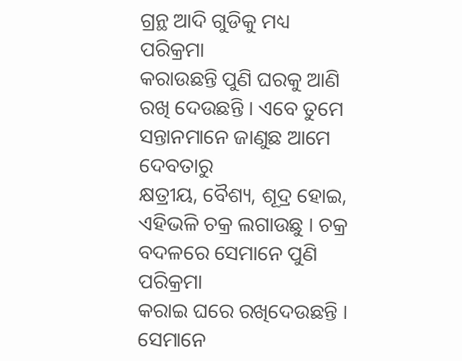ଗ୍ରନ୍ଥ ଆଦି ଗୁଡିକୁ ମଧ୍ୟ ପରିକ୍ରମା
କରାଉଛନ୍ତି ପୁଣି ଘରକୁ ଆଣି ରଖି ଦେଉଛନ୍ତି । ଏବେ ତୁମେ ସନ୍ତାନମାନେ ଜାଣୁଛ ଆମେ ଦେବତାରୁ
କ୍ଷତ୍ରୀୟ, ବୈଶ୍ୟ, ଶୂଦ୍ର ହୋଇ, ଏହିଭଳି ଚକ୍ର ଲଗାଉଛୁ । ଚକ୍ର ବଦଳରେ ସେମାନେ ପୁଣି ପରିକ୍ରମା
କରାଇ ଘରେ ରଖିଦେଉଛନ୍ତି । ସେମାନେ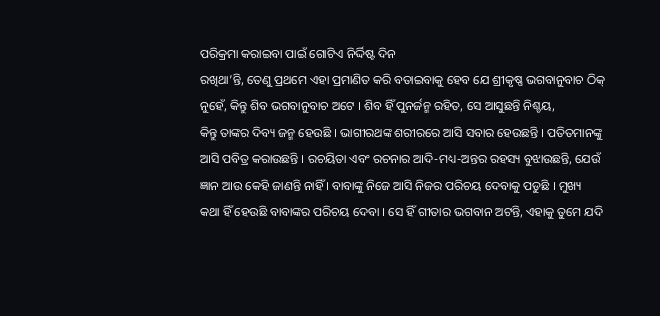ପରିକ୍ରମା କରାଇବା ପାଇଁ ଗୋଟିଏ ନିର୍ଦ୍ଦିଷ୍ଟ ଦିନ
ରଖିଥା’ନ୍ତି, ତେଣୁ ପ୍ରଥମେ ଏହା ପ୍ରମାଣିତ କରି ବତାଇବାକୁ ହେବ ଯେ ଶ୍ରୀକୃଷ୍ଣ ଭଗବାନୁବାଚ ଠିକ୍
ନୁହେଁ, କିନ୍ତୁ ଶିବ ଭଗବାନୁବାଚ ଅଟେ । ଶିବ ହିଁ ପୁନର୍ଜନ୍ମ ରହିତ, ସେ ଆସୁଛନ୍ତି ନିଶ୍ଚୟ,
କିନ୍ତୁ ତାଙ୍କର ଦିବ୍ୟ ଜନ୍ମ ହେଉଛି । ଭାଗୀରଥଙ୍କ ଶରୀରରେ ଆସି ସବାର ହେଉଛନ୍ତି । ପତିତମାନଙ୍କୁ
ଆସି ପବିତ୍ର କରାଉଛନ୍ତି । ରଚୟିତା ଏବଂ ରଚନାର ଆଦି-ମଧ୍ୟ-ଅନ୍ତର ରହସ୍ୟ ବୁଝାଉଛନ୍ତି, ଯେଉଁ
ଜ୍ଞାନ ଆଉ କେହି ଜାଣନ୍ତି ନାହିଁ । ବାବାଙ୍କୁ ନିଜେ ଆସି ନିଜର ପରିଚୟ ଦେବାକୁ ପଡୁଛି । ମୁଖ୍ୟ
କଥା ହିଁ ହେଉଛି ବାବାଙ୍କର ପରିଚୟ ଦେବା । ସେ ହିଁ ଗୀତାର ଭଗବାନ ଅଟନ୍ତି, ଏହାକୁ ତୁମେ ଯଦି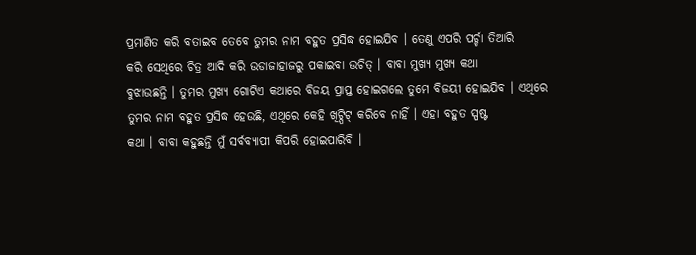ପ୍ରମାଣିତ କରି ବତାଇବ ତେବେ ତୁମର ନାମ ବହୁତ ପ୍ରସିଦ୍ଧ ହୋଇଯିବ । ତେଣୁ ଏପରି ପର୍ଚ୍ଚା ତିଆରି
କରି ସେଥିରେ ଚିତ୍ର ଆଦି କରି ଉଡାଜାହାଜରୁ ପକାଇବା ଉଚିତ୍ । ବାବା ମୁଖ୍ୟ ମୁଖ୍ୟ କଥା
ବୁଝାଉଛନ୍ତି । ତୁମର ମୁଖ୍ୟ ଗୋଟିଏ କଥାରେ ବିଜୟ ପ୍ରାପ୍ତ ହୋଇଗଲେ ତୁମେ ବିଜୟୀ ହୋଇଯିବ । ଏଥିରେ
ତୁମର ନାମ ବହୁତ ପ୍ରସିଦ୍ଧ ହେଉଛି, ଏଥିରେ କେହି ଖିଟ୍ପିଟ୍ କରିବେ ନାହିଁ । ଏହା ବହୁତ ସ୍ପଷ୍ଟ
କଥା । ବାବା କହୁଛନ୍ତି ମୁଁ ସର୍ବବ୍ୟାପୀ କିପରି ହୋଇପାରିବି ।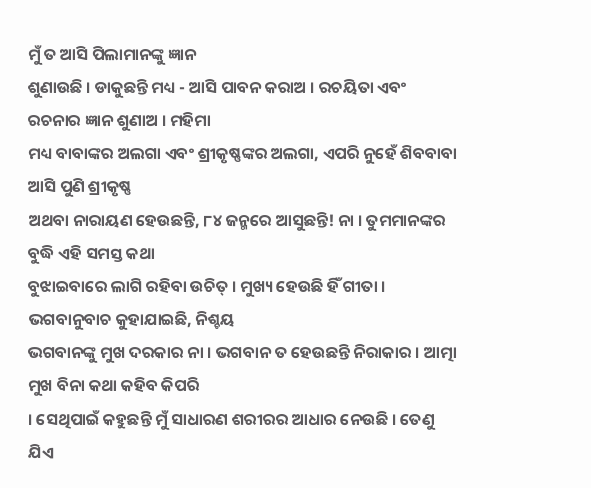ମୁଁ ତ ଆସି ପିଲାମାନଙ୍କୁ ଜ୍ଞାନ
ଶୁଣାଉଛି । ଡାକୁଛନ୍ତି ମଧ୍ୟ - ଆସି ପାବନ କରାଅ । ରଚୟିତା ଏବଂ ରଚନାର ଜ୍ଞାନ ଶୁଣାଅ । ମହିମା
ମଧ୍ୟ ବାବାଙ୍କର ଅଲଗା ଏବଂ ଶ୍ରୀକୃଷ୍ଣଙ୍କର ଅଲଗା, ଏପରି ନୁହେଁ ଶିବବାବା ଆସି ପୁଣି ଶ୍ରୀକୃଷ୍ଣ
ଅଥବା ନାରାୟଣ ହେଉଛନ୍ତି, ୮୪ ଜନ୍ମରେ ଆସୁଛନ୍ତି! ନା । ତୁମମାନଙ୍କର ବୁଦ୍ଧି ଏହି ସମସ୍ତ କଥା
ବୁଝାଇବାରେ ଲାଗି ରହିବା ଉଚିତ୍ । ମୁଖ୍ୟ ହେଉଛି ହିଁ ଗୀତା । ଭଗବାନୁବାଚ କୁହାଯାଇଛି, ନିଶ୍ଚୟ
ଭଗବାନଙ୍କୁ ମୁଖ ଦରକାର ନା । ଭଗବାନ ତ ହେଉଛନ୍ତି ନିରାକାର । ଆତ୍ମା ମୁଖ ବିନା କଥା କହିବ କିପରି
। ସେଥିପାଇଁ କହୁଛନ୍ତି ମୁଁ ସାଧାରଣ ଶରୀରର ଆଧାର ନେଉଛି । ତେଣୁ ଯିଏ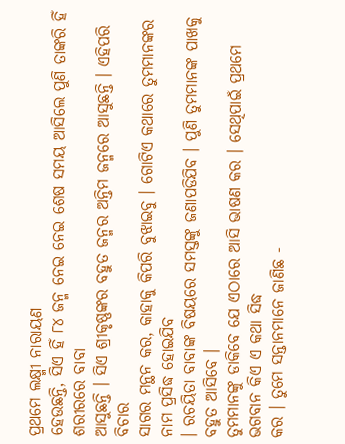ପ୍ରଥମେ ଲକ୍ଷ୍ମୀ ନାରାୟଣ
ହେଉଛନ୍ତି, ସିଏ ହିଁ ୮୪ ଜନ୍ମ ନେଇ ନେଇ ଶେଷ ସମୟ ଆସିଲେ ପୁଣି ତାଙ୍କରି ହିଁ ଶରୀରରେ ବାବା
ଆସୁଛନ୍ତି । ସିଏ ଶ୍ରୀକୃଷ୍ଣଙ୍କର ବହୁତ ଜନ୍ମର ଅନ୍ତିମ ଜନ୍ମରେ ଆସୁଛନ୍ତି । ଏହିପରି ବିଚାର
ସାଗର ମନ୍ଥନ କର, କାହାକୁ କିପରି ବୁଝାଇବୁ । ଗୋଟିଏ କଥାରେ ତୁମମାନଙ୍କର ନାମ ପ୍ରସିଦ୍ଧ ହୋଇଯିବ
। ରଚୟିତା ବାବାଙ୍କ ବିଷୟରେ ସମସ୍ତଙ୍କୁ ଜଣାପଡିଯିବ । ପୁଣି ତୁମମାନଙ୍କ ପାଖକୁ ବହୁତ ଆସିବେ ।
ତୁମମାନଙ୍କୁ ଡାକିବେ ଯେ ଏଠାରେ ଆସି ଭାଷଣ କର । ସେଥିପାଇଁ ପ୍ରଥମେ ଭଗବାନ କିଏ ଏ କଥା ସିଦ୍ଧ
କର । ତୁମେ ସନ୍ତାନମାନେ ଜାଣିଛ -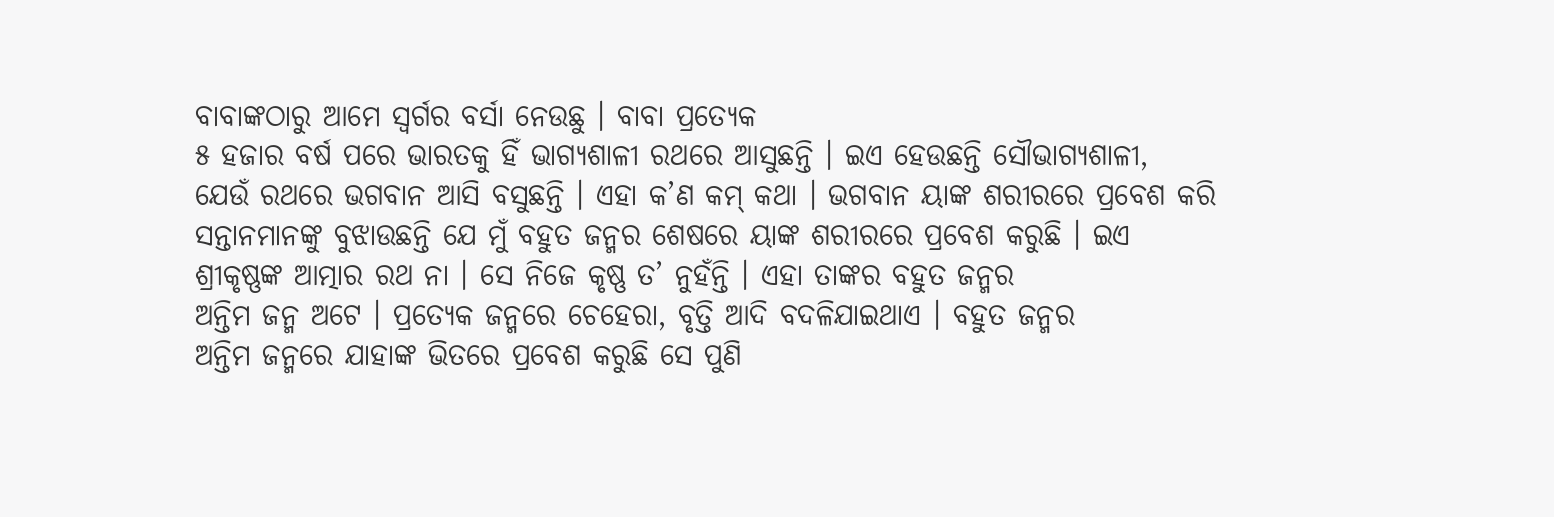ବାବାଙ୍କଠାରୁ ଆମେ ସ୍ୱର୍ଗର ବର୍ସା ନେଉଛୁ । ବାବା ପ୍ରତ୍ୟେକ
୫ ହଜାର ବର୍ଷ ପରେ ଭାରତକୁ ହିଁ ଭାଗ୍ୟଶାଳୀ ରଥରେ ଆସୁଛନ୍ତି । ଇଏ ହେଉଛନ୍ତି ସୌଭାଗ୍ୟଶାଳୀ,
ଯେଉଁ ରଥରେ ଭଗବାନ ଆସି ବସୁଛନ୍ତି । ଏହା କ’ଣ କମ୍ କଥା । ଭଗବାନ ୟାଙ୍କ ଶରୀରରେ ପ୍ରବେଶ କରି
ସନ୍ତାନମାନଙ୍କୁ ବୁଝାଉଛନ୍ତି ଯେ ମୁଁ ବହୁତ ଜନ୍ମର ଶେଷରେ ୟାଙ୍କ ଶରୀରରେ ପ୍ରବେଶ କରୁଛି । ଇଏ
ଶ୍ରୀକୃଷ୍ଣଙ୍କ ଆତ୍ମାର ରଥ ନା । ସେ ନିଜେ କୃଷ୍ଣ ତ’ ନୁହଁନ୍ତି । ଏହା ତାଙ୍କର ବହୁତ ଜନ୍ମର
ଅନ୍ତିମ ଜନ୍ମ ଅଟେ । ପ୍ରତ୍ୟେକ ଜନ୍ମରେ ଚେହେରା, ବୃତ୍ତି ଆଦି ବଦଳିଯାଇଥାଏ । ବହୁତ ଜନ୍ମର
ଅନ୍ତିମ ଜନ୍ମରେ ଯାହାଙ୍କ ଭିତରେ ପ୍ରବେଶ କରୁଛି ସେ ପୁଣି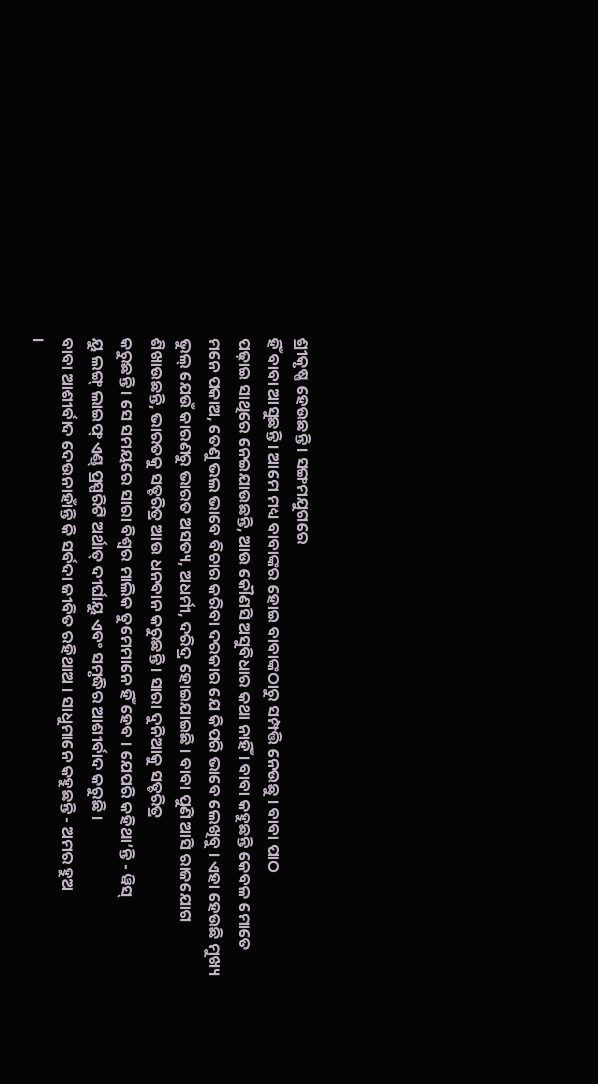ଶ୍ରୀକୃଷ୍ଣ ହେଉଛନ୍ତି । ସଙ୍ଗମଯୁଗରେ
ହିଁ ବାବା ଆସୁଛନ୍ତି । ଆମେ ମଧ୍ୟ ବାବାଙ୍କର ହୋଇ ବାବାଙ୍କଠାରୁ ସମ୍ପତ୍ତି ନେଉଛୁ । ବାବା ପାଠ
ପଢ଼ାଇ ସାଥିରେ ନେଇଯାଉଛନ୍ତି, ଆଉ କୌଣସି ଅସୁବିଧାର କଥା ନାହିଁ । ବାବା କହୁଛନ୍ତି କେବଳ ମୋତେ
ମନେ ପକାଅ, ତେଣୁ ଭଲ ଭାବେ ବିଚାର କରିବା ଦରକାର ଯେ କିପରି ଭାବେ ଲେଖିବୁ । ଏହା ହେଉଛି ମୁଖ୍ୟ
ଭୁଲ୍ ଯେଉଁ କାରଣରୁ ଭାରତ ଅସତ୍ୟ, ଅଧର୍ମୀ, ଦରିଦ୍ର ହୋଇଯାଇଛି । ବାବା ପୁଣି ଆସି ରାଜଯୋଗ
ଶିଖାଉଛନ୍ତି, ଭାରତକୁ ସତ୍ଚରିତ୍ର ଆଉ ଧନବାନ କରୁଛନ୍ତି । ସାରା ଦୁନିଆକୁ ସତ୍ଚରିତ୍ର
କରୁଛନ୍ତି । ସେ ସମୟରେ ସାରା ବିଶ୍ୱର ମାଲିକ ତୁମେମାନେ ହିଁ ହେବ । ଯେପରି କହିଥା’ନ୍ତି - ୱିସ୍
ୟୁ ଲଙ୍ଗ୍ ଲାଇଫ୍ ଏଣ୍ଡ୍ ପ୍ରସ୍ପରିଟି ଅର୍ଥାତ୍ ଦୀର୍ଘାୟୁ ଏବଂ ସମୃଦ୍ଧିର ଆଶୀର୍ବାଦ କରୁଛି ।
ବାବା ଆଶୀର୍ବାଦ ଦେଉନାହାଁନ୍ତି କି ସର୍ବଦା ଜୀବିତ ରହିଥାଅ । ସାଧୁମାନେ କହୁଛନ୍ତି - ଅମର ହୁଅ
।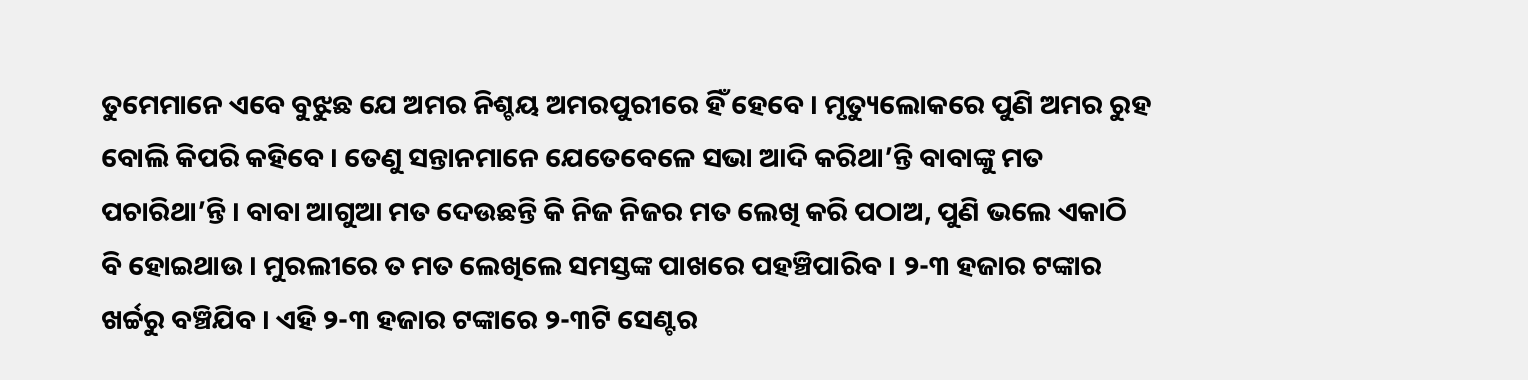ତୁମେମାନେ ଏବେ ବୁଝୁଛ ଯେ ଅମର ନିଶ୍ଚୟ ଅମରପୁରୀରେ ହିଁ ହେବେ । ମୃତ୍ୟୁଲୋକରେ ପୁଣି ଅମର ରୁହ
ବୋଲି କିପରି କହିବେ । ତେଣୁ ସନ୍ତାନମାନେ ଯେତେବେଳେ ସଭା ଆଦି କରିଥା’ନ୍ତି ବାବାଙ୍କୁ ମତ
ପଚାରିଥା’ନ୍ତି । ବାବା ଆଗୁଆ ମତ ଦେଉଛନ୍ତି କି ନିଜ ନିଜର ମତ ଲେଖି କରି ପଠାଅ, ପୁଣି ଭଲେ ଏକାଠି
ବି ହୋଇଥାଉ । ମୁରଲୀରେ ତ ମତ ଲେଖିଲେ ସମସ୍ତଙ୍କ ପାଖରେ ପହଞ୍ଚିପାରିବ । ୨-୩ ହଜାର ଟଙ୍କାର
ଖର୍ଚ୍ଚରୁ ବଞ୍ଚିଯିବ । ଏହି ୨-୩ ହଜାର ଟଙ୍କାରେ ୨-୩ଟି ସେଣ୍ଟର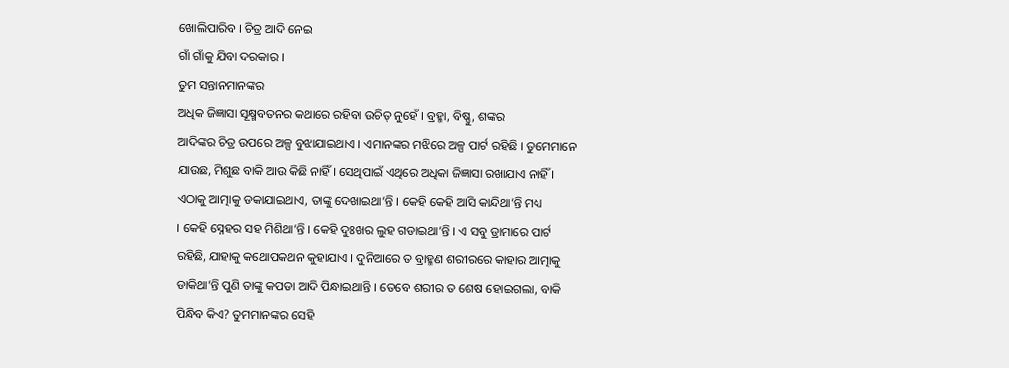ଖୋଲିପାରିବ । ଚିତ୍ର ଆଦି ନେଇ
ଗାଁ ଗାଁକୁ ଯିବା ଦରକାର ।
ତୁମ ସନ୍ତାନମାନଙ୍କର
ଅଧିକ ଜିଜ୍ଞାସା ସୂକ୍ଷ୍ମବତନର କଥାରେ ରହିବା ଉଚିତ୍ ନୁହେଁ । ବ୍ରହ୍ମା, ବିଷ୍ଣୁ, ଶଙ୍କର
ଆଦିଙ୍କର ଚିତ୍ର ଉପରେ ଅଳ୍ପ ବୁଝାଯାଇଥାଏ । ଏମାନଙ୍କର ମଝିରେ ଅଳ୍ପ ପାର୍ଟ ରହିଛି । ତୁମେମାନେ
ଯାଉଛ, ମିଶୁଛ ବାକି ଆଉ କିଛି ନାହିଁ । ସେଥିପାଇଁ ଏଥିରେ ଅଧିକା ଜିଜ୍ଞାସା ରଖାଯାଏ ନାହିଁ ।
ଏଠାକୁ ଆତ୍ମାକୁ ଡକାଯାଇଥାଏ, ତାଙ୍କୁ ଦେଖାଇଥା’ନ୍ତି । କେହି କେହି ଆସି କାନ୍ଦିଥା’ନ୍ତି ମଧ୍ୟ
। କେହି ସ୍ନେହର ସହ ମିଶିଥା’ନ୍ତି । କେହି ଦୁଃଖର ଲୁହ ଗଡାଇଥା’ନ୍ତି । ଏ ସବୁ ଡ୍ରାମାରେ ପାର୍ଟ
ରହିଛି, ଯାହାକୁ କଥୋପକଥନ କୁହାଯାଏ । ଦୁନିଆରେ ତ ବ୍ରାହ୍ମଣ ଶରୀରରେ କାହାର ଆତ୍ମାକୁ
ଡାକିଥା’ନ୍ତି ପୁଣି ତାଙ୍କୁ କପଡା ଆଦି ପିନ୍ଧାଇଥାନ୍ତି । ତେବେ ଶରୀର ତ ଶେଷ ହୋଇଗଲା, ବାକି
ପିନ୍ଧିବ କିଏ? ତୁମମାନଙ୍କର ସେହି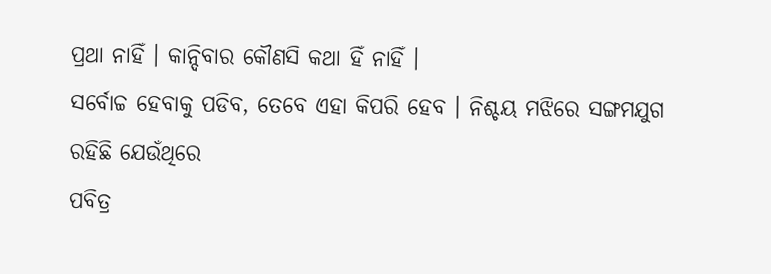ପ୍ରଥା ନାହିଁ । କାନ୍ଦିବାର କୌଣସି କଥା ହିଁ ନାହିଁ ।
ସର୍ବୋଚ୍ଚ ହେବାକୁ ପଡିବ, ତେବେ ଏହା କିପରି ହେବ । ନିଶ୍ଚୟ ମଝିରେ ସଙ୍ଗମଯୁଗ ରହିଛି ଯେଉଁଥିରେ
ପବିତ୍ର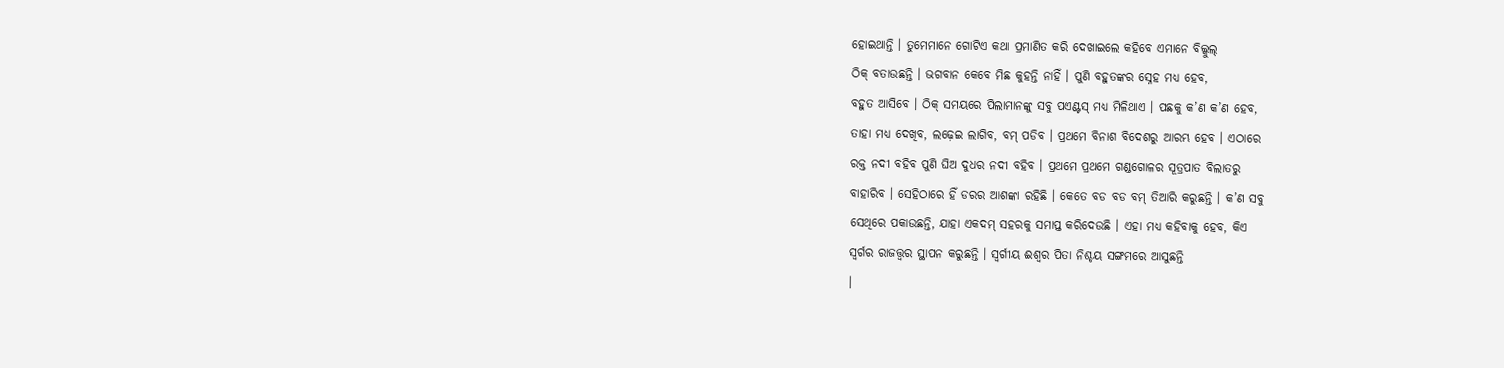ହୋଇଥାନ୍ତି । ତୁମେମାନେ ଗୋଟିଏ କଥା ପ୍ରମାଣିତ କରି ଦେଖାଇଲେ କହିବେ ଏମାନେ ବିଲ୍କୁଲ୍
ଠିକ୍ ବତାଉଛନ୍ତି । ଭଗବାନ କେବେ ମିଛ କୁହନ୍ତି ନାହିଁ । ପୁଣି ବହୁତଙ୍କର ସ୍ନେହ ମଧ୍ୟ ହେବ,
ବହୁତ ଆସିବେ । ଠିକ୍ ସମୟରେ ପିଲାମାନଙ୍କୁ ସବୁ ପଏଣ୍ଟସ୍ ମଧ୍ୟ ମିଳିଥାଏ । ପଛକୁ କ’ଣ କ’ଣ ହେବ,
ତାହା ମଧ୍ୟ ଦେଖିବ, ଲଢ଼େଇ ଲାଗିବ, ବମ୍ ପଡିବ । ପ୍ରଥମେ ବିନାଶ ବିଦେଶରୁ ଆରମ୍ଭ ହେବ । ଏଠାରେ
ରକ୍ତ ନଦୀ ବହିବ ପୁଣି ଘିଅ ଦୁଧର ନଦୀ ବହିବ । ପ୍ରଥମେ ପ୍ରଥମେ ଗଣ୍ଡଗୋଳର ସୂତ୍ରପାତ ବିଲାତରୁ
ବାହାରିବ । ସେହିଠାରେ ହିଁ ଡରର ଆଶଙ୍କା ରହିଛି । କେତେ ବଡ ବଡ ବମ୍ ତିଆରି କରୁଛନ୍ତି । କ’ଣ ସବୁ
ସେଥିରେ ପକାଉଛନ୍ତି, ଯାହା ଏକଦମ୍ ସହରକୁ ସମାପ୍ତ କରିଦେଉଛି । ଏହା ମଧ୍ୟ କହିବାକୁ ହେବ, କିଏ
ସ୍ୱର୍ଗର ରାଜତ୍ତ୍ୱର ସ୍ଥାପନ କରୁଛନ୍ତି । ସ୍ୱର୍ଗୀୟ ଈଶ୍ୱର ପିତା ନିଶ୍ଚୟ ସଙ୍ଗମରେ ଆସୁଛନ୍ତି
।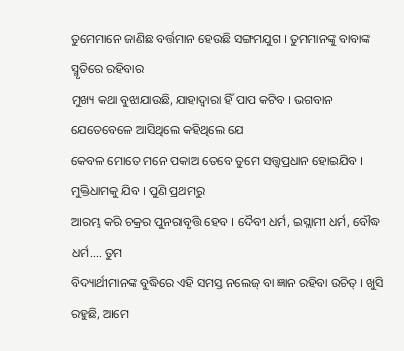ତୁମେମାନେ ଜାଣିଛ ବର୍ତ୍ତମାନ ହେଉଛି ସଙ୍ଗମଯୁଗ । ତୁମମାନଙ୍କୁ ବାବାଙ୍କ ସ୍ମୃତିରେ ରହିବାର
ମୁଖ୍ୟ କଥା ବୁଝାଯାଉଛି, ଯାହାଦ୍ୱାରା ହିଁ ପାପ କଟିବ । ଭଗବାନ ଯେତେବେଳେ ଆସିଥିଲେ କହିଥିଲେ ଯେ
କେବଳ ମୋତେ ମନେ ପକାଅ ତେବେ ତୁମେ ସତ୍ତ୍ୱପ୍ରଧାନ ହୋଇଯିବ । ମୁକ୍ତିଧାମକୁ ଯିବ । ପୁଣି ପ୍ରଥମରୁ
ଆରମ୍ଭ କରି ଚକ୍ରର ପୁନରାବୃତ୍ତି ହେବ । ଦୈବୀ ଧର୍ମ, ଇସ୍ଲାମୀ ଧର୍ମ, ବୌଦ୍ଧ ଧର୍ମ.... ତୁମ
ବିଦ୍ୟାର୍ଥୀମାନଙ୍କ ବୁଦ୍ଧିରେ ଏହି ସମସ୍ତ ନଲେଜ୍ ବା ଜ୍ଞାନ ରହିବା ଉଚିତ୍ । ଖୁସି ରହୁଛି, ଆମେ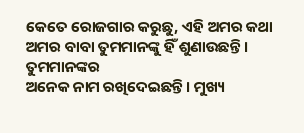କେତେ ରୋଜଗାର କରୁଛୁ, ଏହି ଅମର କଥା ଅମର ବାବା ତୁମମାନଙ୍କୁ ହିଁ ଶୁଣାଉଛନ୍ତି । ତୁମମାନଙ୍କର
ଅନେକ ନାମ ରଖିଦେଇଛନ୍ତି । ମୁଖ୍ୟ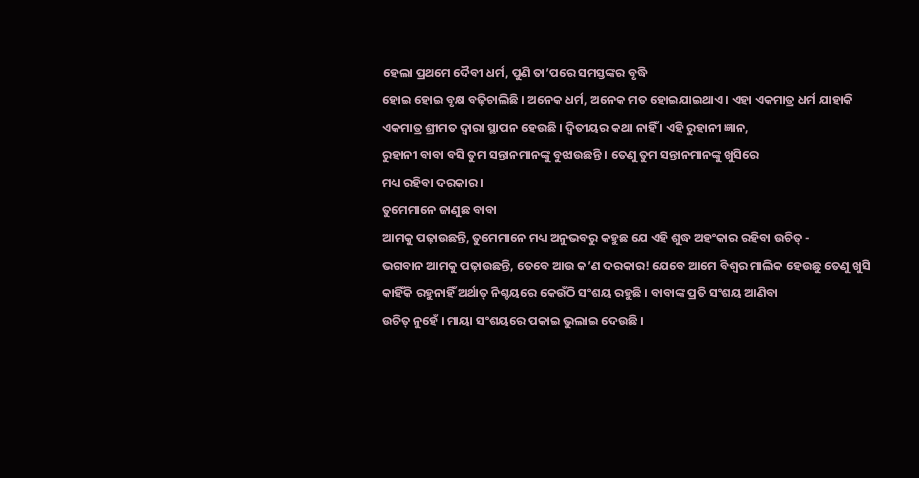ହେଲା ପ୍ରଥମେ ଦୈବୀ ଧର୍ମ, ପୁଣି ତା’ପରେ ସମସ୍ତଙ୍କର ବୃଦ୍ଧି
ହୋଇ ହୋଇ ବୃକ୍ଷ ବଢ଼ିଚାଲିଛି । ଅନେକ ଧର୍ମ, ଅନେକ ମତ ହୋଇଯାଇଥାଏ । ଏହା ଏକମାତ୍ର ଧର୍ମ ଯାହାକି
ଏକମାତ୍ର ଶ୍ରୀମତ ଦ୍ୱାରା ସ୍ଥାପନ ହେଉଛି । ଦ୍ୱିତୀୟର କଥା ନାହିଁ । ଏହି ରୁହାନୀ ଜ୍ଞାନ,
ରୁହାନୀ ବାବା ବସି ତୁମ ସନ୍ତାନମାନଙ୍କୁ ବୁଝାଉଛନ୍ତି । ତେଣୁ ତୁମ ସନ୍ତାନମାନଙ୍କୁ ଖୁସିରେ
ମଧ୍ୟ ରହିବା ଦରକାର ।
ତୁମେମାନେ ଜାଣୁଛ ବାବା
ଆମକୁ ପଢ଼ାଉଛନ୍ତି, ତୁମେମାନେ ମଧ୍ୟ ଅନୁଭବରୁ କହୁଛ ଯେ ଏହି ଶୁଦ୍ଧ ଅହଂକାର ରହିବା ଉଚିତ୍ -
ଭଗବାନ ଆମକୁ ପଢ଼ାଉଛନ୍ତି, ତେବେ ଆଉ କ’ଣ ଦରକାର! ଯେବେ ଆମେ ବିଶ୍ୱର ମାଲିକ ହେଉଛୁ ତେଣୁ ଖୁସି
କାହିଁକି ରହୁନାହିଁ ଅର୍ଥାତ୍ ନିଶ୍ଚୟରେ କେଉଁଠି ସଂଶୟ ରହୁଛି । ବାବାଙ୍କ ପ୍ରତି ସଂଶୟ ଆଣିବା
ଉଚିତ୍ ନୁହେଁ । ମାୟା ସଂଶୟରେ ପକାଇ ଭୁଲାଇ ଦେଉଛି ।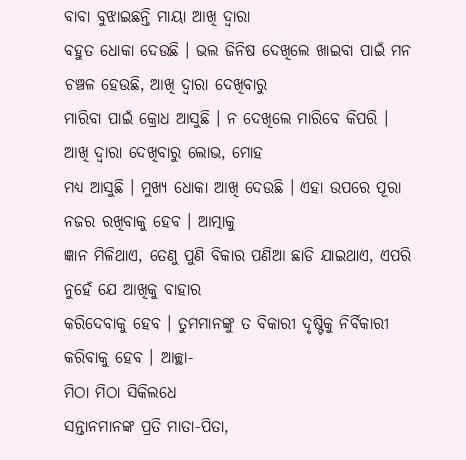ବାବା ବୁଝାଇଛନ୍ତି ମାୟା ଆଖି ଦ୍ୱାରା
ବହୁତ ଧୋକା ଦେଉଛି । ଭଲ ଜିନିଷ ଦେଖିଲେ ଖାଇବା ପାଇଁ ମନ ଚଞ୍ଚଳ ହେଉଛି, ଆଖି ଦ୍ୱାରା ଦେଖିବାରୁ
ମାରିବା ପାଇଁ କ୍ରୋଧ ଆସୁଛି । ନ ଦେଖିଲେ ମାରିବେ କିପରି । ଆଖି ଦ୍ୱାରା ଦେଖିବାରୁ ଲୋଭ, ମୋହ
ମଧ୍ୟ ଆସୁଛି । ମୁଖ୍ୟ ଧୋକା ଆଖି ଦେଉଛି । ଏହା ଉପରେ ପୂରା ନଜର ରଖିବାକୁ ହେବ । ଆତ୍ମାକୁ
ଜ୍ଞାନ ମିଳିଥାଏ, ତେଣୁ ପୁଣି ବିକାର ପଣିଆ ଛାଡି ଯାଇଥାଏ, ଏପରି ନୁହେଁ ଯେ ଆଖିକୁ ବାହାର
କରିଦେବାକୁ ହେବ । ତୁମମାନଙ୍କୁ ତ ବିକାରୀ ଦୃଷ୍ଟିକୁ ନିର୍ବିକାରୀ କରିବାକୁ ହେବ । ଆଚ୍ଛା-
ମିଠା ମିଠା ସିକିଲଧେ
ସନ୍ତାନମାନଙ୍କ ପ୍ରତି ମାତା-ପିତା,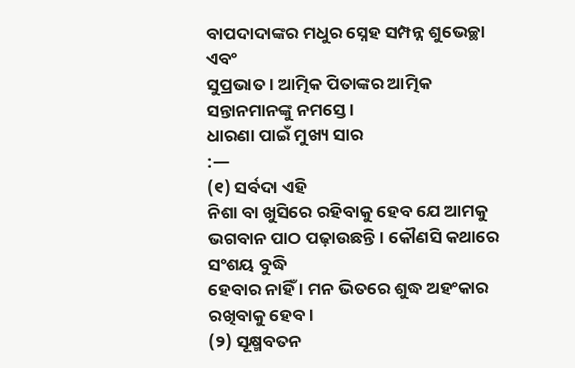ବାପଦାଦାଙ୍କର ମଧୁର ସ୍ନେହ ସମ୍ପନ୍ନ ଶୁଭେଚ୍ଛା ଏବଂ
ସୁପ୍ରଭାତ । ଆତ୍ମିକ ପିତାଙ୍କର ଆତ୍ମିକ ସନ୍ତାନମାନଙ୍କୁ ନମସ୍ତେ ।
ଧାରଣା ପାଇଁ ମୁଖ୍ୟ ସାର
:—
(୧) ସର୍ବଦା ଏହି
ନିଶା ବା ଖୁସିରେ ରହିବାକୁ ହେବ ଯେ ଆମକୁ ଭଗବାନ ପାଠ ପଢ଼ାଉଛନ୍ତି । କୌଣସି କଥାରେ ସଂଶୟ ବୁଦ୍ଧି
ହେବାର ନାହିଁ । ମନ ଭିତରେ ଶୁଦ୍ଧ ଅହଂକାର ରଖିବାକୁ ହେବ ।
(୨) ସୂକ୍ଷ୍ମବତନ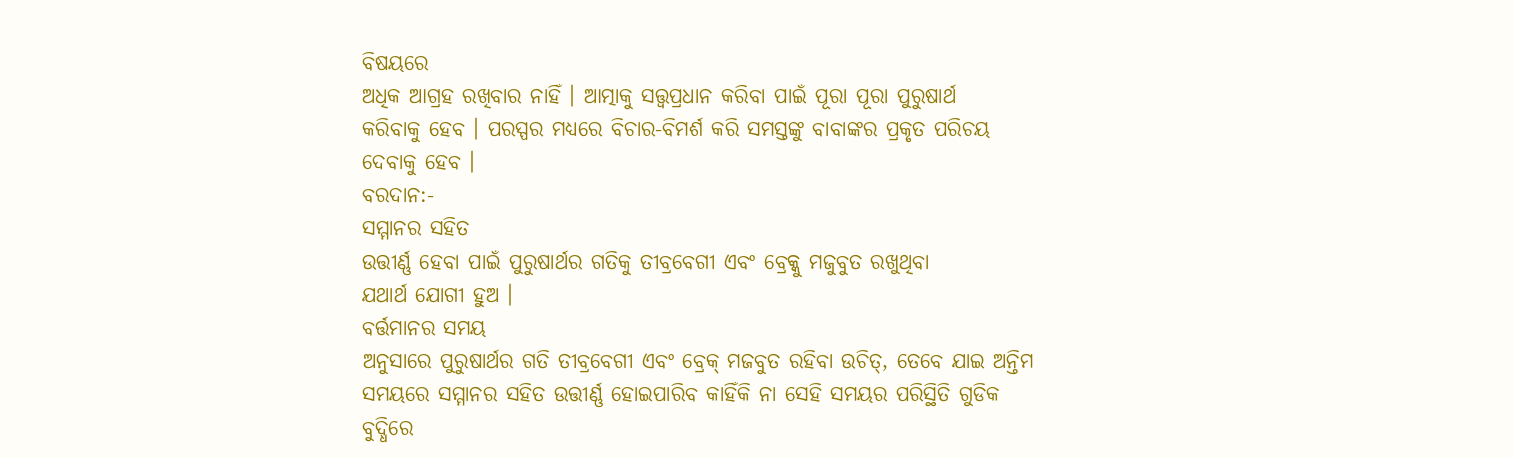ବିଷୟରେ
ଅଧିକ ଆଗ୍ରହ ରଖିବାର ନାହିଁ । ଆତ୍ମାକୁ ସତ୍ତ୍ୱପ୍ରଧାନ କରିବା ପାଇଁ ପୂରା ପୂରା ପୁରୁଷାର୍ଥ
କରିବାକୁ ହେବ । ପରସ୍ପର ମଧ୍ୟରେ ବିଚାର-ବିମର୍ଶ କରି ସମସ୍ତଙ୍କୁ ବାବାଙ୍କର ପ୍ରକୃତ ପରିଚୟ
ଦେବାକୁ ହେବ ।
ବରଦାନ:-
ସମ୍ମାନର ସହିତ
ଉତ୍ତୀର୍ଣ୍ଣ ହେବା ପାଇଁ ପୁରୁଷାର୍ଥର ଗତିକୁ ତୀବ୍ରବେଗୀ ଏବଂ ବ୍ରେକ୍କୁ ମଜୁବୁତ ରଖୁଥିବା
ଯଥାର୍ଥ ଯୋଗୀ ହୁଅ ।
ବର୍ତ୍ତମାନର ସମୟ
ଅନୁସାରେ ପୁରୁଷାର୍ଥର ଗତି ତୀବ୍ରବେଗୀ ଏବଂ ବ୍ରେକ୍ ମଜବୁତ ରହିବା ଉଚିତ୍, ତେବେ ଯାଇ ଅନ୍ତିମ
ସମୟରେ ସମ୍ମାନର ସହିତ ଉତ୍ତୀର୍ଣ୍ଣ ହୋଇପାରିବ କାହିଁକି ନା ସେହି ସମୟର ପରିସ୍ଥିତି ଗୁଡିକ
ବୁଦ୍ଧିରେ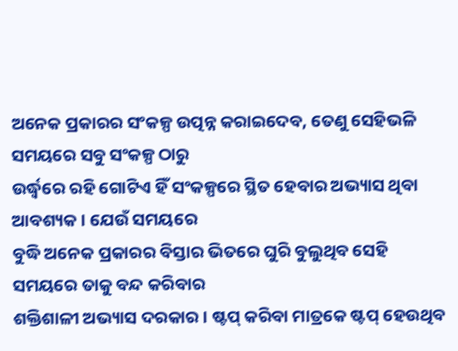ଅନେକ ପ୍ରକାରର ସଂକଳ୍ପ ଉତ୍ପନ୍ନ କରାଇଦେବ, ତେଣୁ ସେହିଭଳି ସମୟରେ ସବୁ ସଂକଳ୍ପ ଠାରୁ
ଉର୍ଦ୍ଧ୍ୱରେ ରହି ଗୋଟିଏ ହିଁ ସଂକଳ୍ପରେ ସ୍ଥିତ ହେବାର ଅଭ୍ୟାସ ଥିବା ଆବଶ୍ୟକ । ଯେଉଁ ସମୟରେ
ବୁଦ୍ଧି ଅନେକ ପ୍ରକାରର ବିସ୍ତାର ଭିତରେ ଘୁରି ବୁଲୁଥିବ ସେହି ସମୟରେ ତାକୁ ବନ୍ଦ କରିବାର
ଶକ୍ତିଶାଳୀ ଅଭ୍ୟାସ ଦରକାର । ଷ୍ଟପ୍ କରିବା ମାତ୍ରକେ ଷ୍ଟପ୍ ହେଉଥିବ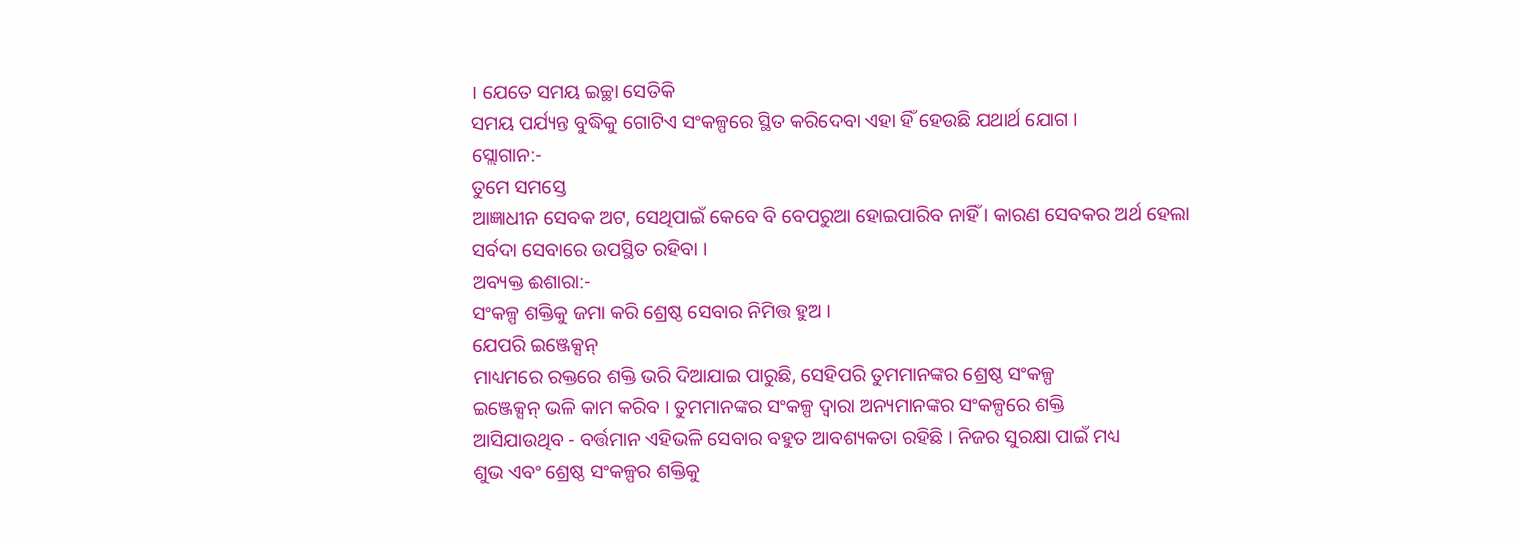। ଯେତେ ସମୟ ଇଚ୍ଛା ସେତିକି
ସମୟ ପର୍ଯ୍ୟନ୍ତ ବୁଦ୍ଧିକୁ ଗୋଟିଏ ସଂକଳ୍ପରେ ସ୍ଥିତ କରିଦେବା ଏହା ହିଁ ହେଉଛି ଯଥାର୍ଥ ଯୋଗ ।
ସ୍ଲୋଗାନ:-
ତୁମେ ସମସ୍ତେ
ଆଜ୍ଞାଧୀନ ସେବକ ଅଟ, ସେଥିପାଇଁ କେବେ ବି ବେପରୁଆ ହୋଇପାରିବ ନାହିଁ । କାରଣ ସେବକର ଅର୍ଥ ହେଲା
ସର୍ବଦା ସେବାରେ ଉପସ୍ଥିତ ରହିବା ।
ଅବ୍ୟକ୍ତ ଈଶାରା:-
ସଂକଳ୍ପ ଶକ୍ତିକୁ ଜମା କରି ଶ୍ରେଷ୍ଠ ସେବାର ନିମିତ୍ତ ହୁଅ ।
ଯେପରି ଇଞ୍ଜେକ୍ସନ୍
ମାଧ୍ୟମରେ ରକ୍ତରେ ଶକ୍ତି ଭରି ଦିଆଯାଇ ପାରୁଛି, ସେହିପରି ତୁମମାନଙ୍କର ଶ୍ରେଷ୍ଠ ସଂକଳ୍ପ
ଇଞ୍ଜେକ୍ସନ୍ ଭଳି କାମ କରିବ । ତୁମମାନଙ୍କର ସଂକଳ୍ପ ଦ୍ୱାରା ଅନ୍ୟମାନଙ୍କର ସଂକଳ୍ପରେ ଶକ୍ତି
ଆସିଯାଉଥିବ - ବର୍ତ୍ତମାନ ଏହିଭଳି ସେବାର ବହୁତ ଆବଶ୍ୟକତା ରହିଛି । ନିଜର ସୁରକ୍ଷା ପାଇଁ ମଧ୍ୟ
ଶୁଭ ଏବଂ ଶ୍ରେଷ୍ଠ ସଂକଳ୍ପର ଶକ୍ତିକୁ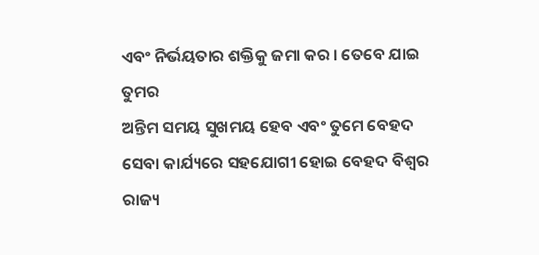ଏବଂ ନିର୍ଭୟତାର ଶକ୍ତିକୁ ଜମା କର । ତେବେ ଯାଇ ତୁମର
ଅନ୍ତିମ ସମୟ ସୁଖମୟ ହେବ ଏବଂ ତୁମେ ବେହଦ ସେବା କାର୍ଯ୍ୟରେ ସହଯୋଗୀ ହୋଇ ବେହଦ ବିଶ୍ୱର ରାଜ୍ୟ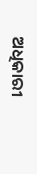ଅଧିକାରୀ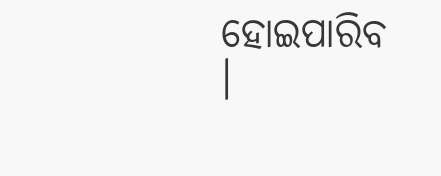ହୋଇପାରିବ ।